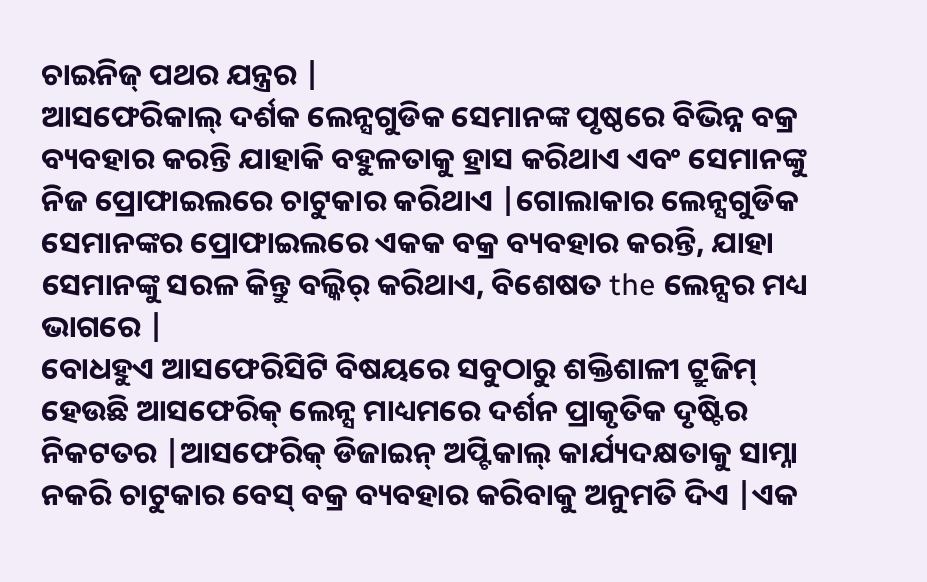ଚାଇନିଜ୍ ପଥର ଯନ୍ତ୍ରର |
ଆସଫେରିକାଲ୍ ଦର୍ଶକ ଲେନ୍ସଗୁଡିକ ସେମାନଙ୍କ ପୃଷ୍ଠରେ ବିଭିନ୍ନ ବକ୍ର ବ୍ୟବହାର କରନ୍ତି ଯାହାକି ବହୁଳତାକୁ ହ୍ରାସ କରିଥାଏ ଏବଂ ସେମାନଙ୍କୁ ନିଜ ପ୍ରୋଫାଇଲରେ ଚାଟୁକାର କରିଥାଏ |ଗୋଲାକାର ଲେନ୍ସଗୁଡିକ ସେମାନଙ୍କର ପ୍ରୋଫାଇଲରେ ଏକକ ବକ୍ର ବ୍ୟବହାର କରନ୍ତି, ଯାହା ସେମାନଙ୍କୁ ସରଳ କିନ୍ତୁ ବଲ୍କିର୍ କରିଥାଏ, ବିଶେଷତ the ଲେନ୍ସର ମଧ୍ୟ ଭାଗରେ |
ବୋଧହୁଏ ଆସଫେରିସିଟି ବିଷୟରେ ସବୁଠାରୁ ଶକ୍ତିଶାଳୀ ଟ୍ରୁଜିମ୍ ହେଉଛି ଆସଫେରିକ୍ ଲେନ୍ସ ମାଧ୍ୟମରେ ଦର୍ଶନ ପ୍ରାକୃତିକ ଦୃଷ୍ଟିର ନିକଟତର |ଆସଫେରିକ୍ ଡିଜାଇନ୍ ଅପ୍ଟିକାଲ୍ କାର୍ଯ୍ୟଦକ୍ଷତାକୁ ସାମ୍ନା ନକରି ଚାଟୁକାର ବେସ୍ ବକ୍ର ବ୍ୟବହାର କରିବାକୁ ଅନୁମତି ଦିଏ |ଏକ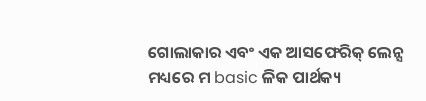ଗୋଲାକାର ଏବଂ ଏକ ଆସଫେରିକ୍ ଲେନ୍ସ ମଧ୍ୟରେ ମ basic ଳିକ ପାର୍ଥକ୍ୟ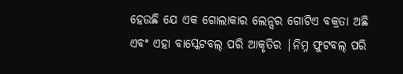ହେଉଛି ଯେ ଏକ ଗୋଲାକାର ଲେନ୍ସର ଗୋଟିଏ ବକ୍ରତା ଅଛି ଏବଂ ଏହା ବାସ୍କେଟବଲ୍ ପରି ଆକୃତିର |ନିମ୍ନ ଫୁଟବଲ୍ ପରି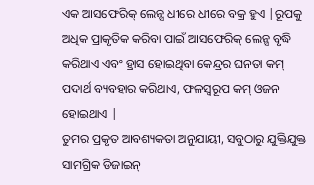ଏକ ଆସଫେରିକ୍ ଲେନ୍ସ ଧୀରେ ଧୀରେ ବକ୍ର ହୁଏ |ରୂପକୁ ଅଧିକ ପ୍ରାକୃତିକ କରିବା ପାଇଁ ଆସଫେରିକ୍ ଲେନ୍ସ ବୃଦ୍ଧି କରିଥାଏ ଏବଂ ହ୍ରାସ ହୋଇଥିବା କେନ୍ଦ୍ରର ଘନତା କମ୍ ପଦାର୍ଥ ବ୍ୟବହାର କରିଥାଏ, ଫଳସ୍ୱରୂପ କମ୍ ଓଜନ ହୋଇଥାଏ |
ତୁମର ପ୍ରକୃତ ଆବଶ୍ୟକତା ଅନୁଯାୟୀ, ସବୁଠାରୁ ଯୁକ୍ତିଯୁକ୍ତ ସାମଗ୍ରିକ ଡିଜାଇନ୍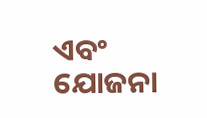ଏବଂ ଯୋଜନା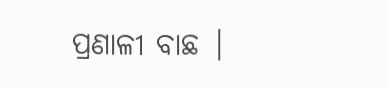ପ୍ରଣାଳୀ ବାଛ |